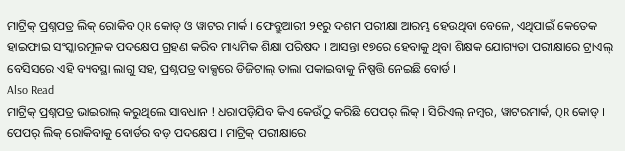ମାଟ୍ରିକ୍ ପ୍ରଶ୍ନପତ୍ର ଲିକ୍ ରୋକିବ QR କୋଡ୍ ଓ ୱାଟର ମାର୍କ । ଫେବ୍ରୁଆରୀ ୨୧ରୁ ଦଶମ ପରୀକ୍ଷା ଆରମ୍ଭ ହେଉଥିବା ବେଳେ, ଏଥିପାଇଁ କେତେକ ହାଇଫାଇ ସଂସ୍କାରମୂଳକ ପଦକ୍ଷେପ ଗ୍ରହଣ କରିବ ମାଧ୍ୟମିକ ଶିକ୍ଷା ପରିଷଦ । ଆସନ୍ତା ୧୭ରେ ହେବାକୁ ଥିବା ଶିକ୍ଷକ ଯୋଗ୍ୟତା ପରୀକ୍ଷାରେ ଟ୍ରାଏଲ୍ ବେସିସରେ ଏହି ବ୍ୟବସ୍ଥା ଲାଗୁ ସହ, ପ୍ରଶ୍ନପତ୍ର ବାକ୍ସରେ ଡିଜିଟାଲ୍ ତାଲା ପକାଇବାକୁ ନିଷ୍ପତ୍ତି ନେଇଛି ବୋର୍ଡ ।
Also Read
ମାଟ୍ରିକ୍ ପ୍ରଶ୍ନପତ୍ର ଭାଇରାଲ୍ କରୁଥିଲେ ସାବଧାନ ! ଧରାପଡ଼ିଯିବ କିଏ କେଉଁଠୁ କରିଛି ପେପର୍ ଲିକ୍ । ସିରିଏଲ୍ ନମ୍ୱର, ୱାଟରମାର୍କ, QR କୋଡ୍ । ପେପର୍ ଲିକ୍ ରୋକିବାକୁ ବୋର୍ଡର ବଡ଼ ପଦକ୍ଷେପ । ମାଟ୍ରିକ୍ ପରୀକ୍ଷାରେ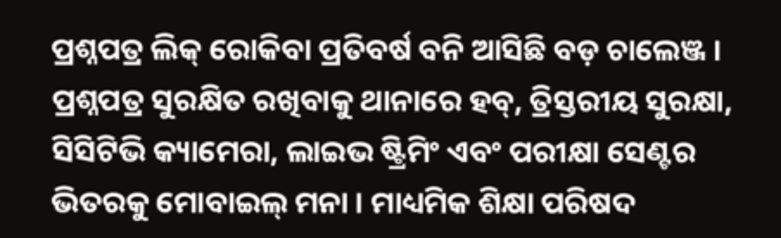ପ୍ରଶ୍ନପତ୍ର ଲିକ୍ ରୋକିବା ପ୍ରତିବର୍ଷ ବନି ଆସିଛି ବଡ଼ ଚାଲେଞ୍ଜ । ପ୍ରଶ୍ନପତ୍ର ସୁରକ୍ଷିତ ରଖିବାକୁ ଥାନାରେ ହବ୍, ତ୍ରିସ୍ତରୀୟ ସୁରକ୍ଷା, ସିସିଟିଭି କ୍ୟାମେରା, ଲାଇଭ ଷ୍ଟ୍ରିମିଂ ଏବଂ ପରୀକ୍ଷା ସେଣ୍ଟର ଭିତରକୁ ମୋବାଇଲ୍ ମନା । ମାଧ୍ୟମିକ ଶିକ୍ଷା ପରିଷଦ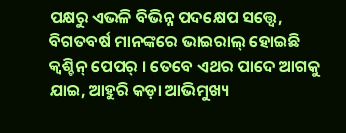ପକ୍ଷରୁ ଏଭଳି ବିଭିନ୍ନ ପଦକ୍ଷେପ ସତ୍ତ୍ୱେ, ବିଗତବର୍ଷ ମାନଙ୍କରେ ଭାଇରାଲ୍ ହୋଇଛି କ୍ୱଶ୍ଚିନ୍ ପେପର୍ । ତେବେ ଏଥର ପାଦେ ଆଗକୁ ଯାଇ, ଆହୁରି କଡ଼ା ଆଭିମୁଖ୍ୟ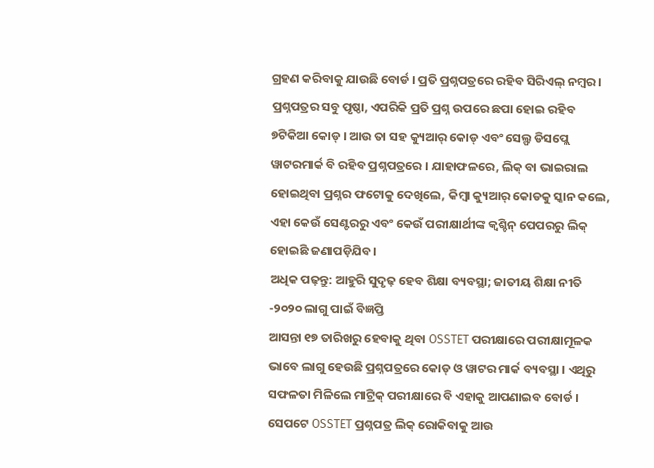ଗ୍ରହଣ କରିବାକୁ ଯାଉଛି ବୋର୍ଡ । ପ୍ରତି ପ୍ରଶ୍ନପତ୍ରରେ ରହିବ ସିରିଏଲ୍ ନମ୍ୱର । ପ୍ରଶ୍ନପତ୍ରର ସବୁ ପୃଷ୍ଠା, ଏପରିକି ପ୍ରତି ପ୍ରଶ୍ନ ଉପରେ ଛପା ହୋଇ ରହିବ ୭ଟିକିଆ କୋଡ୍ । ଆଉ ତା ସହ କ୍ୟୁଆର୍ କୋଡ୍ ଏବଂ ସେଲ୍ଫ ଡିସପ୍ଲେ ୱାଟରମାର୍କ ବି ରହିବ ପ୍ରଶ୍ନପତ୍ରରେ । ଯାହାଫଳରେ, ଲିକ୍ ବା ଭାଇରାଲ ହୋଇଥିବା ପ୍ରଶ୍ନର ଫଟୋକୁ ଦେଖିଲେ, କିମ୍ୱା କ୍ୟୁଆର୍ କୋଡକୁ ସ୍କାନ କଲେ, ଏହା କେଉଁ ସେଣ୍ଟରରୁ ଏବଂ କେଉଁ ପରୀକ୍ଷାର୍ଥୀଙ୍କ କ୍ୱଶ୍ଚିନ୍ ପେପରରୁ ଲିକ୍ ହୋଇଛି ଜଣାପଡ଼ିଯିବ।
ଅଧିକ ପଢ଼ନ୍ତୁ: ଆହୁରି ସୁଦୃଢ଼ ହେବ ଶିକ୍ଷା ବ୍ୟବସ୍ଥା; ଜାତୀୟ ଶିକ୍ଷା ନୀତି -୨୦୨୦ ଲାଗୁ ପାଇଁ ବିଜ୍ଞପ୍ତି
ଆସନ୍ତା ୧୭ ତାରିଖରୁ ହେବାକୁ ଥିବା OSSTET ପରୀକ୍ଷାରେ ପରୀକ୍ଷାମୂଳକ ଭାବେ ଲାଗୁ ହେଉଛି ପ୍ରଶ୍ନପତ୍ରରେ କୋଡ୍ ଓ ୱାଟର ମାର୍କ ବ୍ୟବସ୍ଥା । ଏଥିରୁ ସଫଳତା ମିଳିଲେ ମାଟ୍ରିକ୍ ପରୀକ୍ଷାରେ ବି ଏହାକୁ ଆପଣାଇବ ବୋର୍ଡ । ସେପଟେ OSSTET ପ୍ରଶ୍ନପତ୍ର ଲିକ୍ ରୋକିବାକୁ ଆଉ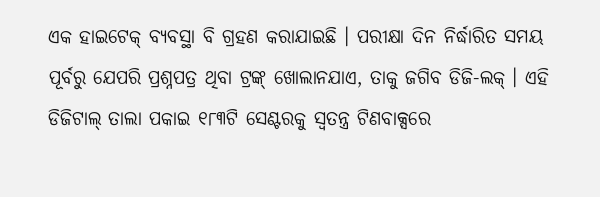ଏକ ହାଇଟେକ୍ ବ୍ୟବସ୍ଥା ବି ଗ୍ରହଣ କରାଯାଇଛି । ପରୀକ୍ଷା ଦିନ ନିର୍ଦ୍ଧାରିତ ସମୟ ପୂର୍ବରୁ ଯେପରି ପ୍ରଶ୍ନପତ୍ର ଥିବା ଟ୍ରଙ୍କ୍ ଖୋଲାନଯାଏ, ତାକୁ ଜଗିବ ଡିଜି-ଲକ୍ । ଏହି ଡିଜିଟାଲ୍ ତାଲା ପକାଇ ୧୮୩ଟି ସେଣ୍ଟରକୁ ସ୍ୱତନ୍ତ୍ର ଟିଣବାକ୍ସରେ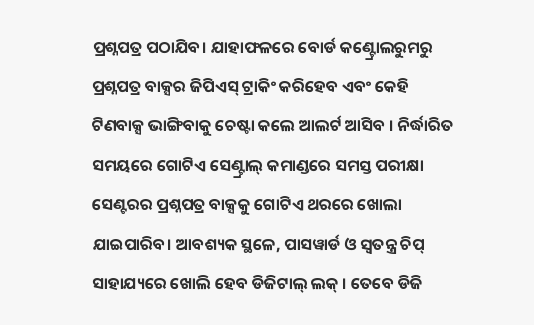ପ୍ରଶ୍ନପତ୍ର ପଠାଯିବ। ଯାହାଫଳରେ ବୋର୍ଡ କଣ୍ଟ୍ରୋଲରୁମରୁ ପ୍ରଶ୍ନପତ୍ର ବାକ୍ସର ଜିପିଏସ୍ ଟ୍ରାକିଂ କରିହେବ ଏବଂ କେହି ଟିଣବାକ୍ସ ଭାଙ୍ଗିବାକୁ ଚେଷ୍ଟା କଲେ ଆଲର୍ଟ ଆସିବ । ନିର୍ଦ୍ଧାରିତ ସମୟରେ ଗୋଟିଏ ସେଣ୍ଟ୍ରାଲ୍ କମାଣ୍ଡରେ ସମସ୍ତ ପରୀକ୍ଷା ସେଣ୍ଟରର ପ୍ରଶ୍ନପତ୍ର ବାକ୍ସକୁ ଗୋଟିଏ ଥରରେ ଖୋଲା ଯାଇପାରିବ। ଆବଶ୍ୟକ ସ୍ଥଳେ, ପାସୱାର୍ଡ ଓ ସ୍ୱତନ୍ତ୍ର ଚିପ୍ ସାହାଯ୍ୟରେ ଖୋଲି ହେବ ଡିଜିଟାଲ୍ ଲକ୍ । ତେବେ ଡିଜି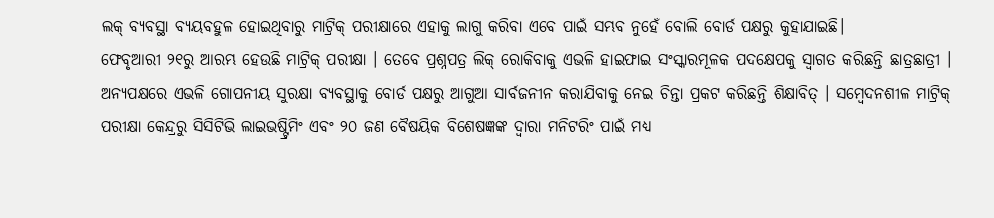ଲକ୍ ବ୍ୟବସ୍ଥା ବ୍ୟୟବହୁଳ ହୋଇଥିବାରୁ ମାଟ୍ରିକ୍ ପରୀକ୍ଷାରେ ଏହାକୁ ଲାଗୁ କରିବା ଏବେ ପାଇଁ ସମ୍ଭବ ନୁହେଁ ବୋଲି ବୋର୍ଡ ପକ୍ଷରୁ କୁହାଯାଇଛି।
ଫେବୃଆରୀ ୨୧ରୁ ଆରମ୍ଭ ହେଉଛି ମାଟ୍ରିକ୍ ପରୀକ୍ଷା । ତେବେ ପ୍ରଶ୍ନପତ୍ର ଲିକ୍ ରୋକିବାକୁ ଏଭଳି ହାଇଫାଇ ସଂସ୍କାରମୂଳକ ପଦକ୍ଷେପକୁ ସ୍ବାଗତ କରିଛନ୍ତି ଛାତ୍ରଛାତ୍ରୀ । ଅନ୍ୟପକ୍ଷରେ ଏଭଳି ଗୋପନୀୟ ସୁରକ୍ଷା ବ୍ୟବସ୍ଥାକୁ ବୋର୍ଡ ପକ୍ଷରୁ ଆଗୁଆ ସାର୍ବଜନୀନ କରାଯିବାକୁ ନେଇ ଚିନ୍ତା ପ୍ରକଟ କରିଛନ୍ତି ଶିକ୍ଷାବିତ୍ । ସମ୍ୱେଦନଶୀଳ ମାଟ୍ରିକ୍ ପରୀକ୍ଷା କେନ୍ଦ୍ରରୁ ସିସିଟିଭି ଲାଇଭଷ୍ଟ୍ରିମିଂ ଏବଂ ୨୦ ଜଣ ବୈଷୟିକ ବିଶେଷଜ୍ଞଙ୍କ ଦ୍ବାରା ମନିଟରିଂ ପାଇଁ ମଧ୍ୟ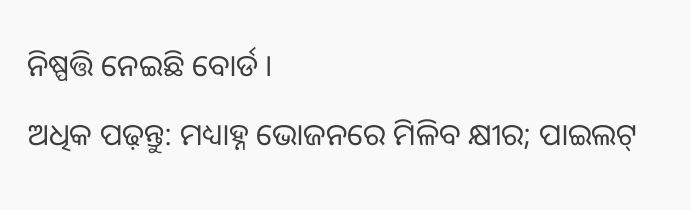ନିଷ୍ପତ୍ତି ନେଇଛି ବୋର୍ଡ ।
ଅଧିକ ପଢ଼ନ୍ତୁ: ମଧ୍ୟାହ୍ନ ଭୋଜନରେ ମିଳିବ କ୍ଷୀର; ପାଇଲଟ୍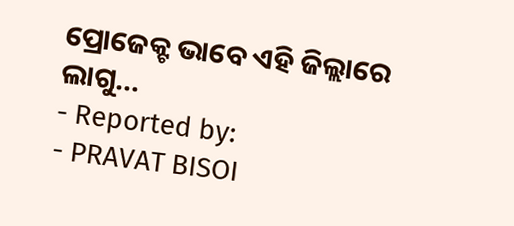ପ୍ରୋଜେକ୍ଟ ଭାବେ ଏହି ଜିଲ୍ଲାରେ ଲାଗୁ...
- Reported by:
- PRAVAT BISOI